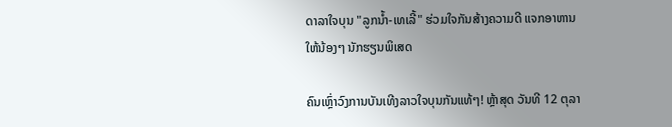ດາລາໃຈບຸນ "ລູກນໍ້າ-ເທເລີ້" ຮ່ວມໃຈກັນສ້າງຄວາມດີ ແຈກອາຫານໃຫ້ນ້ອງໆ ນັກຮຽນພິເສດ

ຄົນເຫຼົ່າວົງການບັນເທີງລາວໃຈບຸນກັນແທ້ໆ! ຫຼ້າສຸດ ວັນທີ 12 ຕຸລາ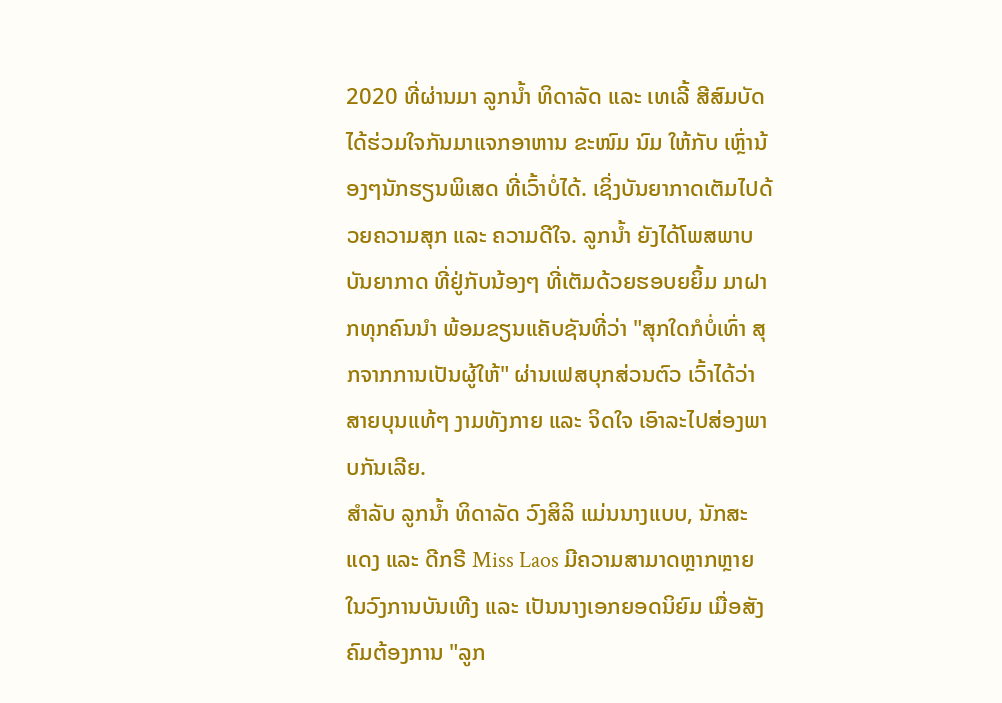2020 ທີ່ຜ່ານມາ ລູກນໍ້າ ທິດາລັດ ແລະ ເທເລີ້ ສີສົມບັດ ໄດ້ຮ່ວມໃຈກັນມາແຈກອາຫານ ຂະໜົມ ນົມ ໃຫ້ກັບ ເຫຼົ່ານ້ອງໆນັກຮຽນພິເສດ ທີ່ເວົ້າບໍ່ໄດ້. ເຊິ່ງບັນຍາກາດເຕັມໄປດ້ວຍຄວາມສຸກ ແລະ ຄວາມດີໃຈ. ລູກນໍ້າ ຍັງໄດ້ໂພສພາບບັນຍາກາດ ທີ່ຢູ່ກັບນ້ອງໆ ທີ່ເຕັມດ້ວຍຮອບຍຍິ້ມ ມາຝາກທຸກຄົນນຳ ພ້ອມຂຽນແຄັບຊັນທີ່ວ່າ "ສຸກໃດກໍບໍ່ເທົ່າ ສຸກຈາກການເປັນຜູ້ໃຫ້" ຜ່ານເຟສບຸກສ່ວນຕົວ ເວົ້າໄດ້ວ່າສາຍບຸນແທ້ໆ ງາມທັງກາຍ ແລະ ຈິດໃຈ ເອົາລະໄປສ່ອງພາບກັນເລີຍ.
ສຳລັບ ລູກນໍ້າ ທິດາລັດ ວົງສິລິ ແມ່ນນາງແບບ, ນັກສະແດງ ແລະ ດີກຣີ Miss Laos ມີຄວາມສາມາດຫຼາກຫຼາຍໃນວົງການບັນເທີງ ແລະ ເປັນນາງເອກຍອດນິຍົມ ເມື່ອສັງຄົມຕ້ອງການ "ລູກ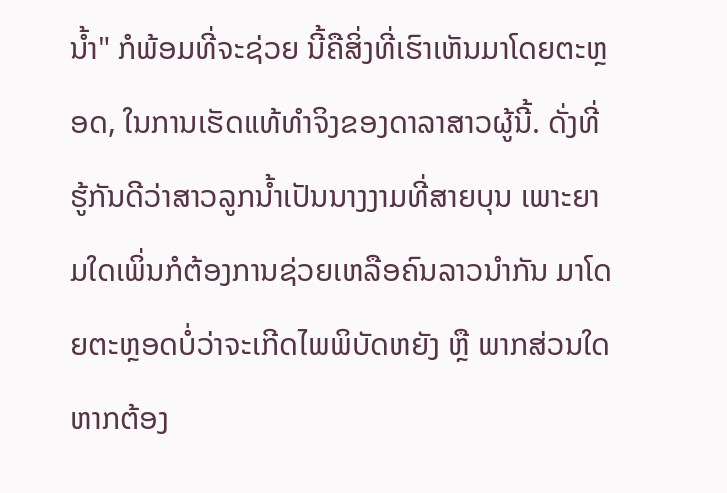ນໍ້າ" ກໍພ້ອມທີ່ຈະຊ່ວຍ ນີ້ຄືສິ່ງທີ່ເຮົາເຫັນມາໂດຍຕະຫຼອດ, ໃນການເຮັດແທ້ທຳຈິງຂອງດາລາສາວຜູ້ນີ້. ດັ່ງທີ່ຮູ້ກັນດີວ່າສາວລູກນໍ້າເປັນນາງງາມທີ່ສາຍບຸນ ເພາະຍາມໃດເພິ່ນກໍຕ້ອງການຊ່ວຍເຫລືອຄົນລາວນຳກັນ ມາໂດຍຕະຫຼອດບໍ່ວ່າຈະເກີດໄພພິບັດຫຍັງ ຫຼື ພາກສ່ວນໃດຫາກຕ້ອງ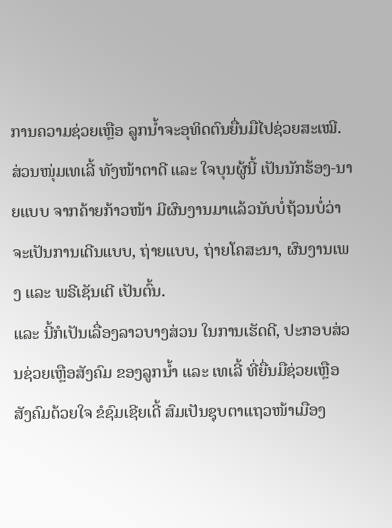ການຄວາມຊ່ວຍເຫຼືອ ລູກນໍ້າຈະອຸທິດຕົນຍື່ນມືໄປຊ່ວຍສະເໝີ.
ສ່ວນໜຸ່ມເທເລີ້ ທັງໜ້າຕາດີ ແລະ ໃຈບຸນຜູ້ນີ້ ເປັນນັກຮ້ອງ-ນາຍແບບ ຈາກຄ້າຍກ້າວໜ້າ ມີຜົນງານມາແລ້ວນັບບໍ່ຖ້ວນບໍ່ວ່າຈະເປັນການເດີນແບບ, ຖ່າຍແບບ, ຖ່າຍໂຄສະນາ, ຜົນງານເພງ ແລະ ພຣີເຊັນເຕີ ເປັນຕົ້ນ.
ແລະ ນີ້ກໍເປັນເລື່ອງລາວບາງສ່ວນ ໃນການເຮັດດີ, ປະກອບສ່ວນຊ່ວຍເຫຼືອສັງຄົມ ຂອງລູກນໍ້າ ແລະ ເທເລີ້ ທີ່ຍື່ນມືຊ່ວຍເຫຼືອສັງຄົມດ້ວຍໃຈ ຂໍຊົມເຊີຍເດີ້ ສົມເປັນຊຸບຕາແຖວໜ້າເມືອງ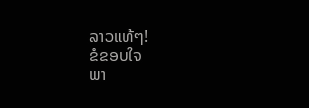ລາວແທ້ໆ!
ຂໍຂອບໃຈ
ພາ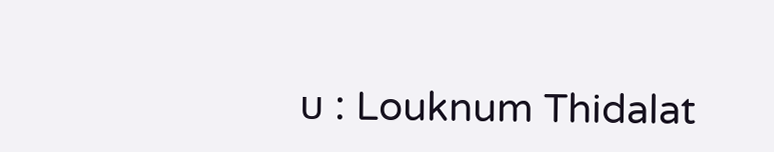ບ : Louknum Thidalat